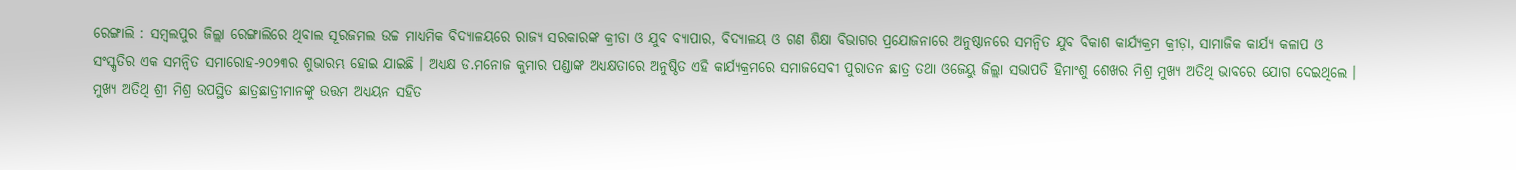ରେଙ୍ଗାଲି : ସମ୍ବଲପୁର ଜିଲ୍ଲା ରେଙ୍ଗାଲିରେ ଥିବାଲ ସୂରଜମଲ ଉଚ୍ଚ ମାଧ୍ୟମିକ ବିଦ୍ୟାଳୟରେ ରାଜ୍ୟ ସରକାରଙ୍କ କ୍ରୀଡା ଓ ଯୁବ ବ୍ୟାପାର, ବିଦ୍ୟାଳୟ ଓ ଗଣ ଶିକ୍ଷା ବିଭାଗର ପ୍ରଯୋଜନାରେ ଅନୁଷ୍ଠାନରେ ସମନ୍ଵିତ ଯୁବ ବିକାଶ କାର୍ଯ୍ୟକ୍ରମ କ୍ରୀଡ଼ା, ସାମାଜିକ କାର୍ଯ୍ୟ କଳାପ ଓ ସଂସ୍କୃତିର ଏକ ସମନ୍ଵିତ ସମାରୋହ-୨୦୨୩ର ଶୁଭାରମ୍ଭ ହୋଇ ଯାଇଛି । ଅଧ୍ୟକ୍ଷ ଡ.ମନୋଜ କୁମାର ପଣ୍ଡାଙ୍କ ଅଧ୍ୟକ୍ଷତାରେ ଅନୁଷ୍ଠିତ ଏହି କାର୍ଯ୍ୟକ୍ରମରେ ସମାଜସେବୀ ପୁରାତନ ଛାତ୍ର ତଥା ଓଜେୟୁ ଜିଲ୍ଲା ସଭାପତି ହିମାଂଶୁ ଶେଖର ମିଶ୍ର ମୁଖ୍ୟ ଅତିଥି ଭାବରେ ଯୋଗ ଦେଇଥିଲେ । ମୁଖ୍ୟ ଅତିଥି ଶ୍ରୀ ମିଶ୍ର ଉପସ୍ଥିତ ଛାତ୍ରଛାତ୍ରୀମାନଙ୍କୁ ଉତ୍ତମ ଅଧ୍ୟୟନ ସହିତ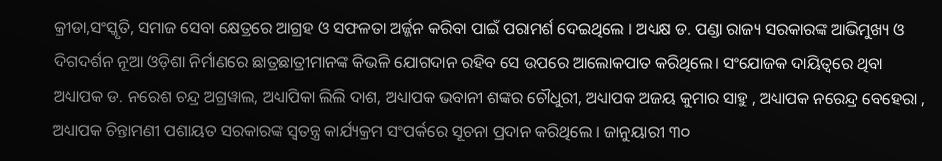କ୍ରୀଡା,ସଂସ୍କୃତି, ସମାଜ ସେବା କ୍ଷେତ୍ରରେ ଆଗ୍ରହ ଓ ସଫଳତା ଅର୍ଜ୍ଜନ କରିବା ପାଇଁ ପରାମର୍ଶ ଦେଇଥିଲେ । ଅଧ୍ୟକ୍ଷ ଡ. ପଣ୍ଡା ରାଜ୍ୟ ସରକାରଙ୍କ ଆଭିମୁଖ୍ୟ ଓ ଦିଗଦର୍ଶନ ନୂଆ ଓଡ଼ିଶା ନିର୍ମାଣରେ ଛାତ୍ରଛାତ୍ରୀମାନଙ୍କ କିଭଳି ଯୋଗଦାନ ରହିବ ସେ ଉପରେ ଆଲୋକପାତ କରିଥିଲେ। ସଂଯୋଜକ ଦାୟିତ୍ଵରେ ଥିବା ଅଧ୍ୟାପକ ଡ. ନରେଶ ଚନ୍ଦ୍ର ଅଗ୍ରୱାଲ, ଅଧ୍ୟାପିକା ଲିଲି ଦାଶ, ଅଧ୍ୟାପକ ଭବାନୀ ଶଙ୍କର ଚୌଧୁରୀ, ଅଧ୍ୟାପକ ଅଜୟ କୁମାର ସାହୁ , ଅଧ୍ୟାପକ ନରେନ୍ଦ୍ର ବେହେରା , ଅଧ୍ୟାପକ ଚିନ୍ତାମଣୀ ପଶାୟତ ସରକାରଙ୍କ ସ୍ୱତନ୍ତ୍ର କାର୍ଯ୍ୟକ୍ରମ ସଂପର୍କରେ ସୂଚନା ପ୍ରଦାନ କରିଥିଲେ । ଜାନୁୟାରୀ ୩୦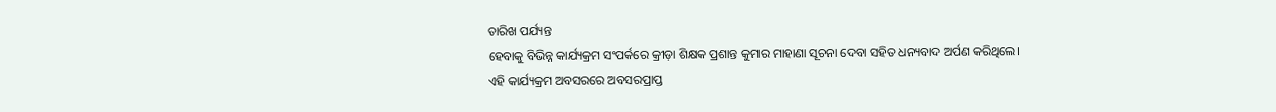ତାରିଖ ପର୍ଯ୍ୟନ୍ତ
ହେବାକୁ ବିଭିନ୍ନ କାର୍ଯ୍ୟକ୍ରମ ସଂପର୍କରେ କ୍ରୀଡ଼ା ଶିକ୍ଷକ ପ୍ରଶାନ୍ତ କୁମାର ମାହାଣା ସୂଚନା ଦେବା ସହିତ ଧନ୍ୟବାଦ ଅର୍ପଣ କରିଥିଲେ।
ଏହି କାର୍ଯ୍ୟକ୍ରମ ଅବସରରେ ଅବସରପ୍ରାପ୍ତ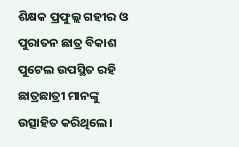ଶିକ୍ଷକ ପ୍ରଫୁଲ୍ଲ ଗହୀର ଓ ପୁରାତନ ଛାତ୍ର ବିକାଶ ପୁଟେଲ ଉପସ୍ଥିତ ରହି ଛାତ୍ରଛାତ୍ରୀ ମାନଙ୍କୁ ଉତ୍ସାହିତ କରିଥିଲେ।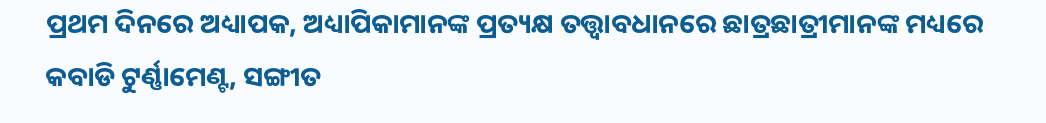ପ୍ରଥମ ଦିନରେ ଅଧ୍ୟାପକ, ଅଧ୍ୟାପିକାମାନଙ୍କ ପ୍ରତ୍ୟକ୍ଷ ତତ୍ତ୍ଵାବଧାନରେ ଛାତ୍ରଛାତ୍ରୀମାନଙ୍କ ମଧ୍ୟରେ କବାଡି ଟୁର୍ଣ୍ଣାମେଣ୍ଟ, ସଙ୍ଗୀତ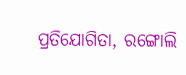ପ୍ରତିଯୋଗିତା, ରଙ୍ଗୋଲି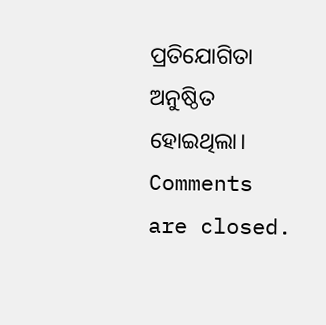ପ୍ରତିଯୋଗିତା ଅନୁଷ୍ଠିତ ହୋଇଥିଲା।
Comments are closed.